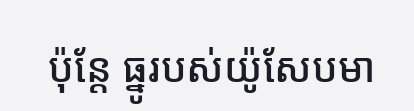ប៉ុន្តែ ធ្នូរបស់យ៉ូសែបមា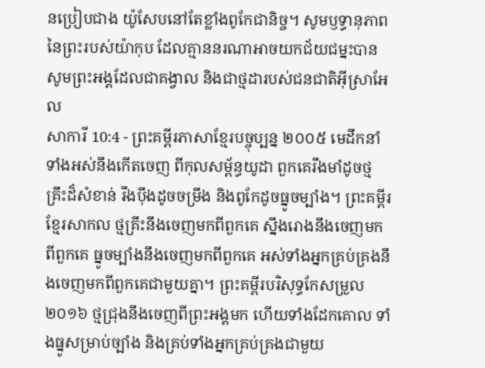នប្រៀបជាង យ៉ូសែបនៅតែខ្លាំងពូកែជានិច្ច។ សូមឫទ្ធានុភាពនៃព្រះរបស់យ៉ាកុប ដែលគ្មាននរណាអាចយកជ័យជម្នះបាន សូមព្រះអង្គដែលជាគង្វាល និងជាថ្មដារបស់ជនជាតិអ៊ីស្រាអែល
សាការី 10:4 - ព្រះគម្ពីរភាសាខ្មែរបច្ចុប្បន្ន ២០០៥ មេដឹកនាំទាំងអស់នឹងកើតចេញ ពីកុលសម្ព័ន្ធយូដា ពួកគេរឹងមាំដូចថ្មគ្រឹះដ៏សំខាន់ រឹងប៉ឹងដូចចម្រឹង និងពូកែដូចធ្នូចម្បាំង។ ព្រះគម្ពីរខ្មែរសាកល ថ្មគ្រឹះនឹងចេញមកពីពួកគេ ស្នឹងរោងនឹងចេញមកពីពួកគេ ធ្នូចម្បាំងនឹងចេញមកពីពួកគេ អស់ទាំងអ្នកគ្រប់គ្រងនឹងចេញមកពីពួកគេជាមួយគ្នា។ ព្រះគម្ពីរបរិសុទ្ធកែសម្រួល ២០១៦ ថ្មជ្រុងនឹងចេញពីព្រះអង្គមក ហើយទាំងដែកគោល ទាំងធ្នូសម្រាប់ច្បាំង និងគ្រប់ទាំងអ្នកគ្រប់គ្រងជាមួយ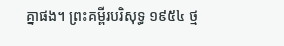គ្នាផង។ ព្រះគម្ពីរបរិសុទ្ធ ១៩៥៤ ថ្ម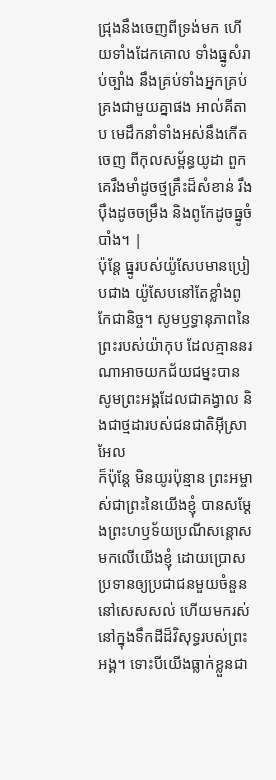ជ្រុងនឹងចេញពីទ្រង់មក ហើយទាំងដែកគោល ទាំងធ្នូសំរាប់ច្បាំង នឹងគ្រប់ទាំងអ្នកគ្រប់គ្រងជាមួយគ្នាផង អាល់គីតាប មេដឹកនាំទាំងអស់នឹងកើតចេញ ពីកុលសម្ព័ន្ធយូដា ពួកគេរឹងមាំដូចថ្មគ្រឹះដ៏សំខាន់ រឹងប៉ឹងដូចចម្រឹង និងពូកែដូចធ្នូចំបាំង។ |
ប៉ុន្តែ ធ្នូរបស់យ៉ូសែបមានប្រៀបជាង យ៉ូសែបនៅតែខ្លាំងពូកែជានិច្ច។ សូមឫទ្ធានុភាពនៃព្រះរបស់យ៉ាកុប ដែលគ្មាននរណាអាចយកជ័យជម្នះបាន សូមព្រះអង្គដែលជាគង្វាល និងជាថ្មដារបស់ជនជាតិអ៊ីស្រាអែល
ក៏ប៉ុន្តែ មិនយូរប៉ុន្មាន ព្រះអម្ចាស់ជាព្រះនៃយើងខ្ញុំ បានសម្តែងព្រះហឫទ័យប្រណីសន្ដោសមកលើយើងខ្ញុំ ដោយប្រោសប្រទានឲ្យប្រជាជនមួយចំនួននៅសេសសល់ ហើយមករស់នៅក្នុងទឹកដីដ៏វិសុទ្ធរបស់ព្រះអង្គ។ ទោះបីយើងធ្លាក់ខ្លួនជា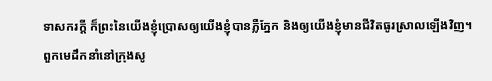ទាសករក្ដី ក៏ព្រះនៃយើងខ្ញុំប្រោសឲ្យយើងខ្ញុំបានភ្លឺភ្នែក និងឲ្យយើងខ្ញុំមានជីវិតធូរស្រាលឡើងវិញ។
ពួកមេដឹកនាំនៅក្រុងសូ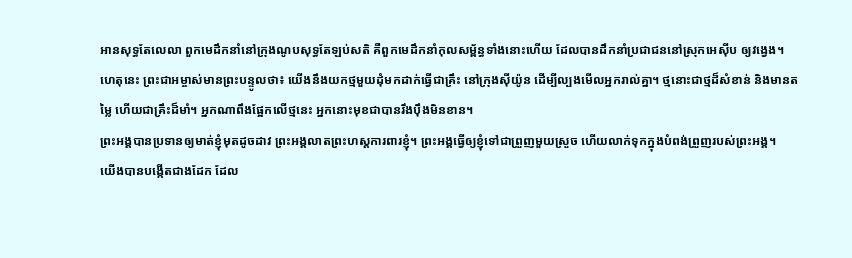អានសុទ្ធតែលេលា ពួកមេដឹកនាំនៅក្រុងណូបសុទ្ធតែឡប់សតិ គឺពួកមេដឹកនាំកុលសម្ព័ន្ធទាំងនោះហើយ ដែលបានដឹកនាំប្រជាជននៅស្រុកអេស៊ីប ឲ្យវង្វេង។
ហេតុនេះ ព្រះជាអម្ចាស់មានព្រះបន្ទូលថា៖ យើងនឹងយកថ្មមួយដុំមកដាក់ធ្វើជាគ្រឹះ នៅក្រុងស៊ីយ៉ូន ដើម្បីល្បងមើលអ្នករាល់គ្នា។ ថ្មនោះជាថ្មដ៏សំខាន់ និងមានតម្លៃ ហើយជាគ្រឹះដ៏មាំ។ អ្នកណាពឹងផ្អែកលើថ្មនេះ អ្នកនោះមុខជាបានរឹងប៉ឹងមិនខាន។
ព្រះអង្គបានប្រទានឲ្យមាត់ខ្ញុំមុតដូចដាវ ព្រះអង្គលាតព្រះហស្ដការពារខ្ញុំ។ ព្រះអង្គធ្វើឲ្យខ្ញុំទៅជាព្រួញមួយស្រួច ហើយលាក់ទុកក្នុងបំពង់ព្រួញរបស់ព្រះអង្គ។
យើងបានបង្កើតជាងដែក ដែល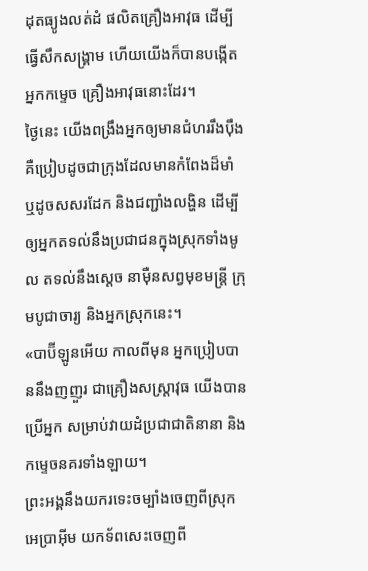ដុតធ្យូងលត់ដំ ផលិតគ្រឿងអាវុធ ដើម្បីធ្វើសឹកសង្គ្រាម ហើយយើងក៏បានបង្កើតអ្នកកម្ទេច គ្រឿងអាវុធនោះដែរ។
ថ្ងៃនេះ យើងពង្រឹងអ្នកឲ្យមានជំហររឹងប៉ឹង គឺប្រៀបដូចជាក្រុងដែលមានកំពែងដ៏មាំ ឬដូចសសរដែក និងជញ្ជាំងលង្ហិន ដើម្បីឲ្យអ្នកតទល់នឹងប្រជាជនក្នុងស្រុកទាំងមូល តទល់នឹងស្ដេច នាម៉ឺនសព្វមុខមន្ត្រី ក្រុមបូជាចារ្យ និងអ្នកស្រុកនេះ។
«បាប៊ីឡូនអើយ កាលពីមុន អ្នកប្រៀបបាននឹងញញួរ ជាគ្រឿងសស្ត្រាវុធ យើងបានប្រើអ្នក សម្រាប់វាយដំប្រជាជាតិនានា និងកម្ទេចនគរទាំងឡាយ។
ព្រះអង្គនឹងយករទេះចម្បាំងចេញពីស្រុកអេប្រាអ៊ីម យកទ័ពសេះចេញពី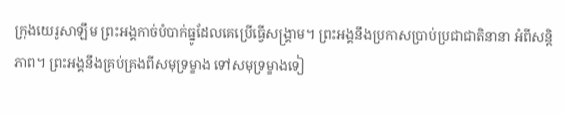ក្រុងយេរូសាឡឹម ព្រះអង្គកាច់បំបាក់ធ្នូដែលគេប្រើធ្វើសង្គ្រាម។ ព្រះអង្គនឹងប្រកាសប្រាប់ប្រជាជាតិនានា អំពីសន្តិភាព។ ព្រះអង្គនឹងគ្រប់គ្រងពីសមុទ្រម្ខាង ទៅសមុទ្រម្ខាងទៀ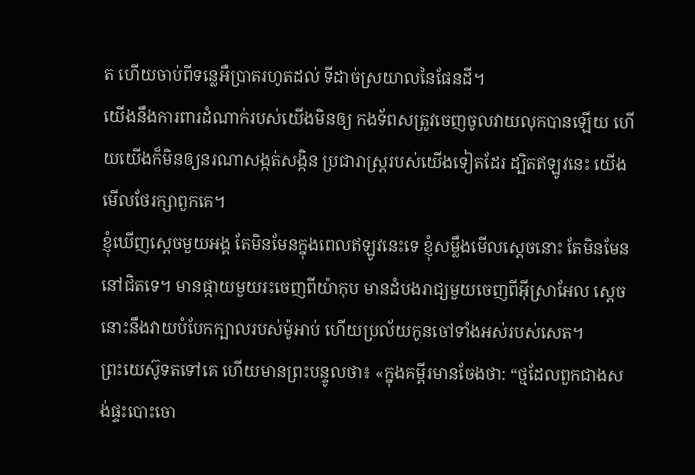ត ហើយចាប់ពីទន្លេអឺប្រាតរហូតដល់ ទីដាច់ស្រយាលនៃផែនដី។
យើងនឹងការពារដំណាក់របស់យើងមិនឲ្យ កងទ័ពសត្រូវចេញចូលវាយលុកបានឡើយ ហើយយើងក៏មិនឲ្យនរណាសង្កត់សង្កិន ប្រជារាស្ដ្ររបស់យើងទៀតដែរ ដ្បិតឥឡូវនេះ យើងមើលថែរក្សាពួកគេ។
ខ្ញុំឃើញស្ដេចមួយអង្គ តែមិនមែនក្នុងពេលឥឡូវនេះទេ ខ្ញុំសម្លឹងមើលស្ដេចនោះ តែមិនមែននៅជិតទេ។ មានផ្កាយមួយរះចេញពីយ៉ាកុប មានដំបងរាជ្យមួយចេញពីអ៊ីស្រាអែល ស្ដេចនោះនឹងវាយបំបែកក្បាលរបស់ម៉ូអាប់ ហើយប្រល័យកូនចៅទាំងអស់របស់សេត។
ព្រះយេស៊ូទតទៅគេ ហើយមានព្រះបន្ទូលថា៖ «ក្នុងគម្ពីរមានចែងថា: “ថ្មដែលពួកជាងសង់ផ្ទះបោះចោ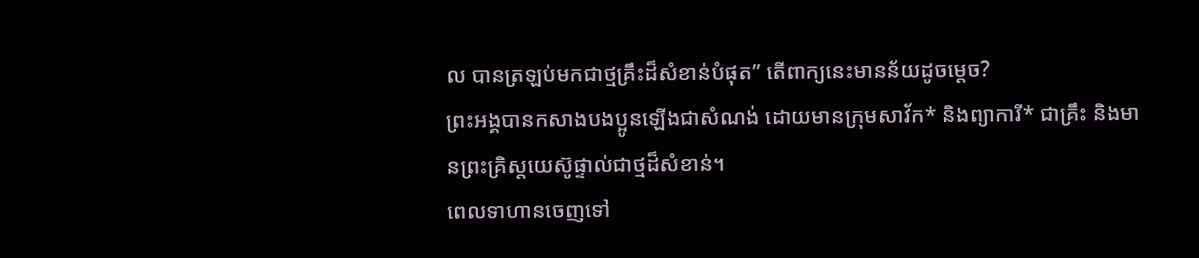ល បានត្រឡប់មកជាថ្មគ្រឹះដ៏សំខាន់បំផុត” តើពាក្យនេះមានន័យដូចម្ដេច?
ព្រះអង្គបានកសាងបងប្អូនឡើងជាសំណង់ ដោយមានក្រុមសាវ័ក* និងព្យាការី* ជាគ្រឹះ និងមានព្រះគ្រិស្តយេស៊ូផ្ទាល់ជាថ្មដ៏សំខាន់។
ពេលទាហានចេញទៅ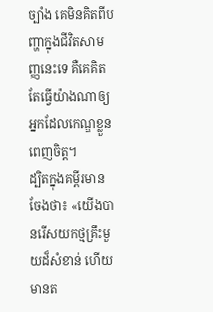ច្បាំង គេមិនគិតពីបញ្ហាក្នុងជីវិតសាមញ្ញនេះទេ គឺគេគិតតែធ្វើយ៉ាងណាឲ្យអ្នកដែលកេណ្ឌខ្លួនពេញចិត្ត។
ដ្បិតក្នុងគម្ពីរមានចែងថា៖ «យើងបានរើសយកថ្មគ្រឹះមួយដ៏សំខាន់ ហើយមានត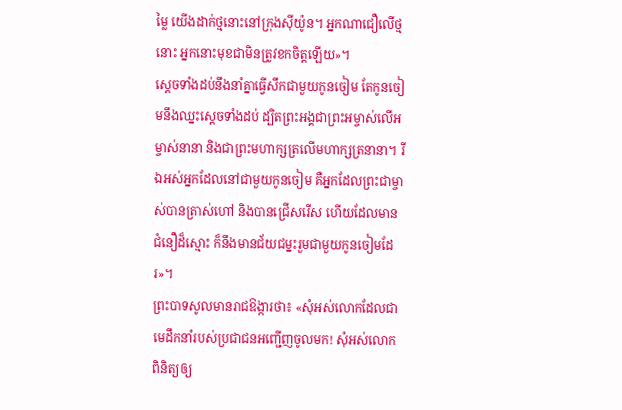ម្លៃ យើងដាក់ថ្មនោះនៅក្រុងស៊ីយ៉ូន។ អ្នកណាជឿលើថ្មនោះ អ្នកនោះមុខជាមិនត្រូវខកចិត្តឡើយ»។
ស្ដេចទាំងដប់នឹងនាំគ្នាធ្វើសឹកជាមួយកូនចៀម តែកូនចៀមនឹងឈ្នះស្ដេចទាំងដប់ ដ្បិតព្រះអង្គជាព្រះអម្ចាស់លើអម្ចាស់នានា និងជាព្រះមហាក្សត្រលើមហាក្សត្រនានា។ រីឯអស់អ្នកដែលនៅជាមួយកូនចៀម គឺអ្នកដែលព្រះជាម្ចាស់បានត្រាស់ហៅ និងបានជ្រើសរើស ហើយដែលមានជំនឿដ៏ស្មោះ ក៏នឹងមានជ័យជម្នះរួមជាមួយកូនចៀមដែរ»។
ព្រះបាទសូលមានរាជឱង្ការថា៖ «សុំអស់លោកដែលជាមេដឹកនាំរបស់ប្រជាជនអញ្ជើញចូលមក! សុំអស់លោកពិនិត្យឲ្យ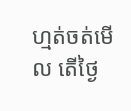ហ្មត់ចត់មើល តើថ្ងៃ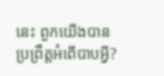នេះ ពួកយើងបានប្រព្រឹត្តអំពើបាបអ្វី?